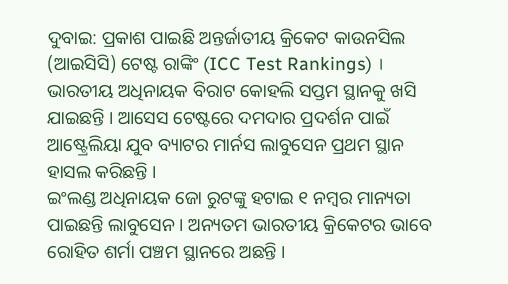ଦୁବାଇ: ପ୍ରକାଶ ପାଇଛି ଅନ୍ତର୍ଜାତୀୟ କ୍ରିକେଟ କାଉନସିଲ (ଆଇସିସି) ଟେଷ୍ଟ ରାଙ୍କିଂ (ICC Test Rankings) । ଭାରତୀୟ ଅଧିନାୟକ ବିରାଟ କୋହଲି ସପ୍ତମ ସ୍ଥାନକୁ ଖସି ଯାଇଛନ୍ତି । ଆସେସ ଟେଷ୍ଟରେ ଦମଦାର ପ୍ରଦର୍ଶନ ପାଇଁ ଆଷ୍ଟ୍ରେଲିୟା ଯୁବ ବ୍ୟାଟର ମାର୍ନସ ଲାବୁସେନ ପ୍ରଥମ ସ୍ଥାନ ହାସଲ କରିଛନ୍ତି ।
ଇଂଲଣ୍ଡ ଅଧିନାୟକ ଜୋ ରୁଟଙ୍କୁ ହଟାଇ ୧ ନମ୍ବର ମାନ୍ୟତା ପାଇଛନ୍ତି ଲାବୁସେନ । ଅନ୍ୟତମ ଭାରତୀୟ କ୍ରିକେଟର ଭାବେ ରୋହିତ ଶର୍ମା ପଞ୍ଚମ ସ୍ଥାନରେ ଅଛନ୍ତି ।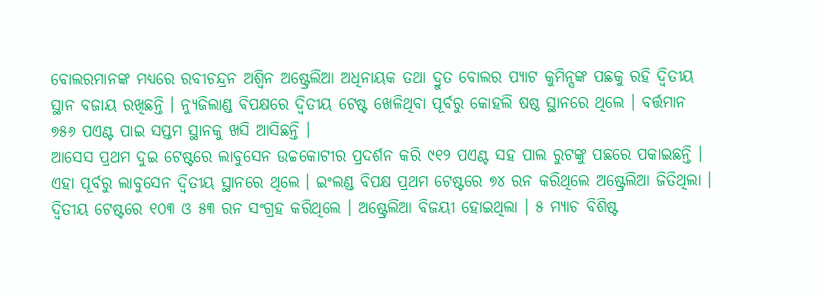ବୋଲରମାନଙ୍କ ମଧ୍ୟରେ ରବୀଚନ୍ଦ୍ରନ ଅଶ୍ବିନ ଅଷ୍ଟ୍ରେଲିଆ ଅଧିନାୟକ ତଥା ଦ୍ରୁତ ବୋଲର ପ୍ୟାଟ କୁମିନ୍ସଙ୍କ ପଛକୁ ରହି ଦ୍ବିତୀୟ ସ୍ଥାନ ବଜାୟ ରଖିଛନ୍ତି । ନ୍ୟୁଜିଲାଣ୍ଡ ବିପକ୍ଷରେ ଦ୍ବିତୀୟ ଟେଷ୍ଟ ଖେଳିଥିବା ପୂର୍ବରୁ କୋହଲି ଷଷ୍ଠ ସ୍ଥାନରେ ଥିଲେ । ବର୍ତ୍ତମାନ ୭୫୬ ପଏଣ୍ଟ ପାଇ ସପ୍ତମ ସ୍ଥାନକୁ ଖସି ଆସିଛନ୍ତି ।
ଆସେସ ପ୍ରଥମ ଦୁଇ ଟେଷ୍ଟରେ ଲାବୁସେନ ଉଚ୍ଚକୋଟୀର ପ୍ରଦର୍ଶନ କରି ୯୧୨ ପଏଣ୍ଟ ସହ ପାଲ ରୁଟଙ୍କୁ ପଛରେ ପକାଇଛନ୍ତି । ଏହା ପୂର୍ବରୁ ଲାବୁସେନ ଦ୍ବିତୀୟ ସ୍ଥାନରେ ଥିଲେ । ଇଂଲଣ୍ଡ ବିପକ୍ଷ ପ୍ରଥମ ଟେଷ୍ଟରେ ୭୪ ରନ କରିଥିଲେ ଅଷ୍ଟ୍ରେଲିଆ ଜିତିଥିଲା । ଦ୍ବିତୀୟ ଟେଷ୍ଟରେ ୧୦୩ ଓ ୫୩ ରନ ସଂଗ୍ରହ କରିଥିଲେ । ଅଷ୍ଟ୍ରେଲିଆ ବିଜୟୀ ହୋଇଥିଲା । ୫ ମ୍ୟାଚ ବିଶିଷ୍ଟ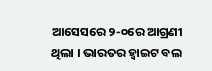ଆସେସରେ ୨-୦ରେ ଆଗ୍ରଣୀ ଥିଲା । ଭାରତର ହ୍ବାଇଟ ବଲ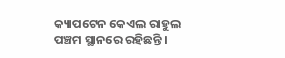କ୍ୟାପଟେନ କେଏଲ ରାହୁଲ ପଞ୍ଚମ ସ୍ଥାନରେ ରହିଛନ୍ତି ।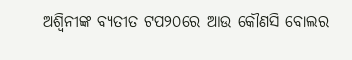ଅଶ୍ବିନୀଙ୍କ ବ୍ୟତୀତ ଟପ୨୦ରେ ଆଉ କୌଣସି ବୋଲର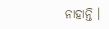ନାହାନ୍ତି ।